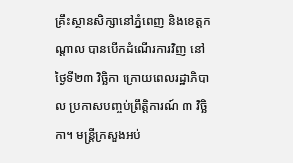គ្រឹះស្ថានសិក្សានៅភ្នំពេញ និងខេត្តកណ្ដាល បានបើកដំណើរការវិញ នៅថ្ងៃទី២៣ វិច្ឆិកា ក្រោយពេលរដ្ឋាភិបាល ប្រកាសបញ្ចប់ព្រឹត្តិការណ៍ ៣ វិច្ឆិកា។ មន្ត្រីក្រសួងអប់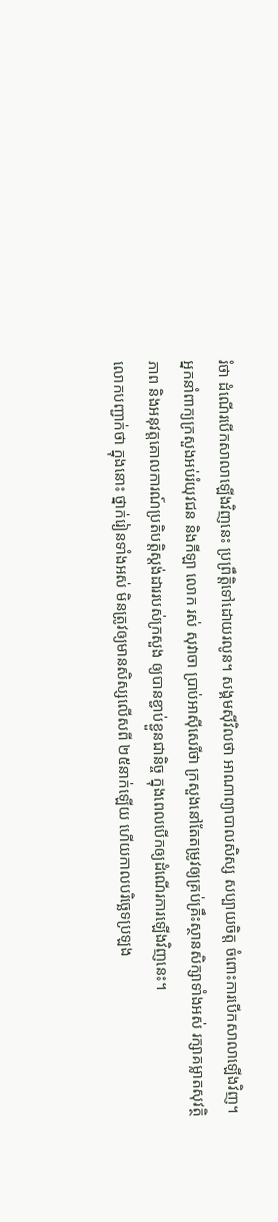រំថា ដំណើរបើកសាលាឡើងវិញនេះ ប្រព្រឹត្តិទៅដោយរលូន។ សង្គមស៊ីវិលថា អាណាព្យាបាលសិស្ស សប្បាយចិត្ត ចំពោះការបើកសាលាឡើងវិញ។
អ្នកនាំពាក្យក្រសួងអប់រំយុវជន និងកីឡា លោក រស់ សុវាចា ប្រាប់អាស៊ីសេរីថា ក្រសួងនៅតែតម្រូវឲ្យគ្រប់គ្រឹះស្ថានសិក្សាទាំងអស់ រក្សាគម្លាតសុវត្ថិភាព និងអនុវត្តគោលការណ៍ប្រតិបត្តិស្តង់ដាររបស់ក្រសួង ឲ្យបានខ្ជាប់ខ្ជួនជានិច្ច ក្នុងពេលបើកឲ្យដំណើរការឡើងវិញនេះ។
លោកបញ្ជាក់ថា ក្នុងនោះ ថ្នាក់រៀនទាំងអស់ មិនត្រូវឲ្យមានសិស្សលើសពី ២៥នាក់ឡើយ ហើយកាលបរិច្ឆេទប្រឡង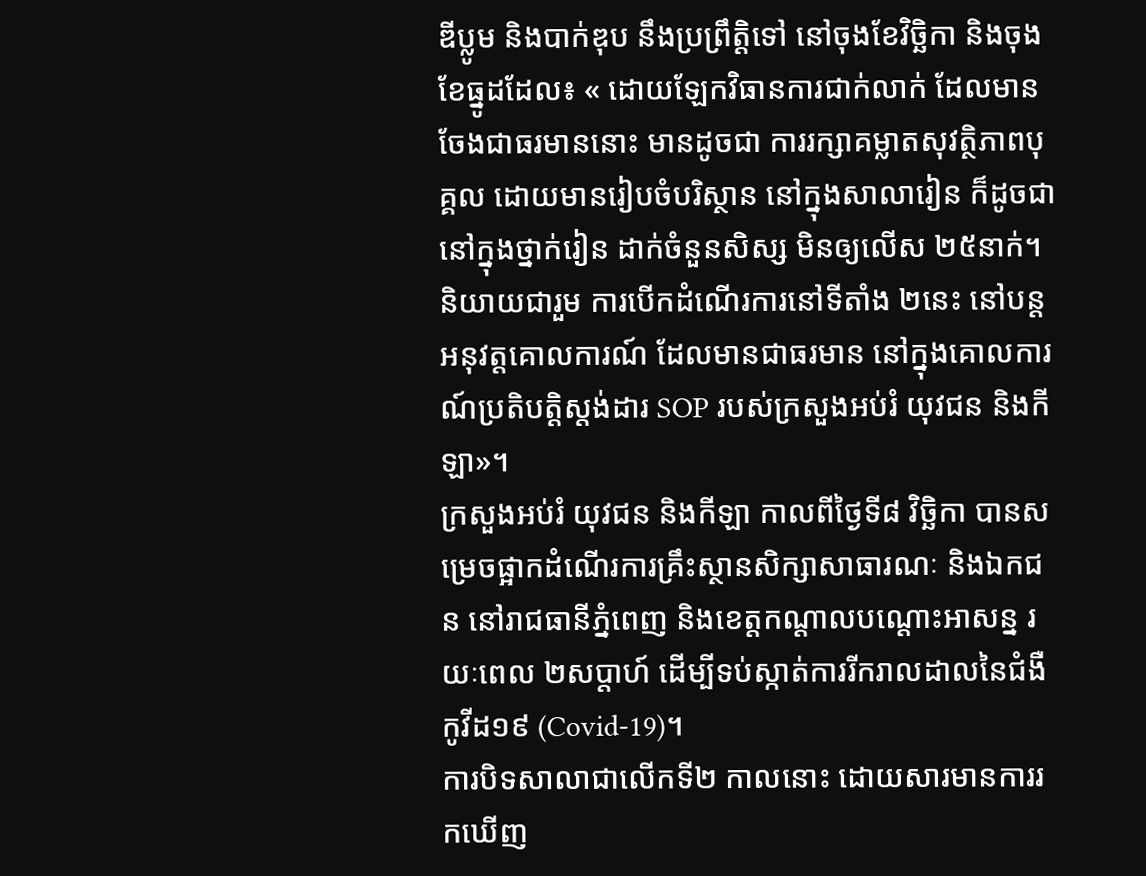ឌីប្លូម និងបាក់ឌុប នឹងប្រព្រឹត្តិទៅ នៅចុងខែវិច្ឆិកា និងចុងខែធ្នូដដែល៖ « ដោយឡែកវិធានការជាក់លាក់ ដែលមានចែងជាធរមាននោះ មានដូចជា ការរក្សាគម្លាតសុវត្ថិភាពបុគ្គល ដោយមានរៀបចំបរិស្ថាន នៅក្នុងសាលារៀន ក៏ដូចជា នៅក្នុងថ្នាក់រៀន ដាក់ចំនួនសិស្ស មិនឲ្យលើស ២៥នាក់។ និយាយជារួម ការបើកដំណើរការនៅទីតាំង ២នេះ នៅបន្តអនុវត្តគោលការណ៍ ដែលមានជាធរមាន នៅក្នុងគោលការណ៍ប្រតិបត្តិស្តង់ដារ SOP របស់ក្រសួងអប់រំ យុវជន និងកីឡា»។
ក្រសួងអប់រំ យុវជន និងកីឡា កាលពីថ្ងៃទី៨ វិច្ឆិកា បានសម្រេចផ្អាកដំណើរការគ្រឹះស្ថានសិក្សាសាធារណៈ និងឯកជន នៅរាជធានីភ្នំពេញ និងខេត្តកណ្ដាលបណ្ដោះអាសន្ន រយៈពេល ២សប្តាហ៍ ដើម្បីទប់ស្កាត់ការរីករាលដាលនៃជំងឺកូវីដ១៩ (Covid-19)។
ការបិទសាលាជាលើកទី២ កាលនោះ ដោយសារមានការរកឃើញ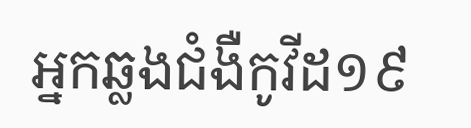អ្នកឆ្លងជំងឺកូវីដ១៩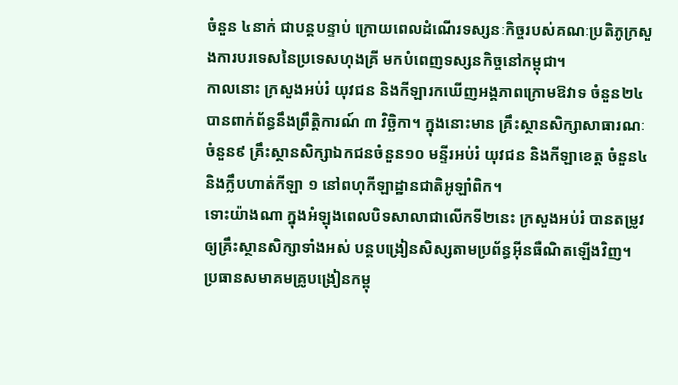ចំនួន ៤នាក់ ជាបន្តបន្ទាប់ ក្រោយពេលដំណើរទស្សនៈកិច្ចរបស់គណៈប្រតិភូក្រសួងការបរទេសនៃប្រទេសហុងគ្រី មកបំពេញទស្សនកិច្ចនៅកម្ពុជា។
កាលនោះ ក្រសួងអប់រំ យុវជន និងកីឡារកឃើញអង្គភាពក្រោមឱវាទ ចំនួន២៤ បានពាក់ព័ន្ធនឹងព្រឹត្តិការណ៍ ៣ វិច្ឆិកា។ ក្នុងនោះមាន គ្រឹះស្ថានសិក្សាសាធារណៈចំនួន៩ គ្រឹះស្ថានសិក្សាឯកជនចំនួន១០ មន្ទីរអប់រំ យុវជន និងកីឡាខេត្ត ចំនួន៤ និងក្លឹបហាត់កីឡា ១ នៅពហុកីឡាដ្ឋានជាតិអូឡាំពិក។
ទោះយ៉ាងណា ក្នុងអំឡុងពេលបិទសាលាជាលើកទី២នេះ ក្រសួងអប់រំ បានតម្រូវឲ្យគ្រឹះស្ថានសិក្សាទាំងអស់ បន្តបង្រៀនសិស្សតាមប្រព័ន្ធអ៊ីនធឺណិតឡើងវិញ។
ប្រធានសមាគមគ្រូបង្រៀនកម្ពុ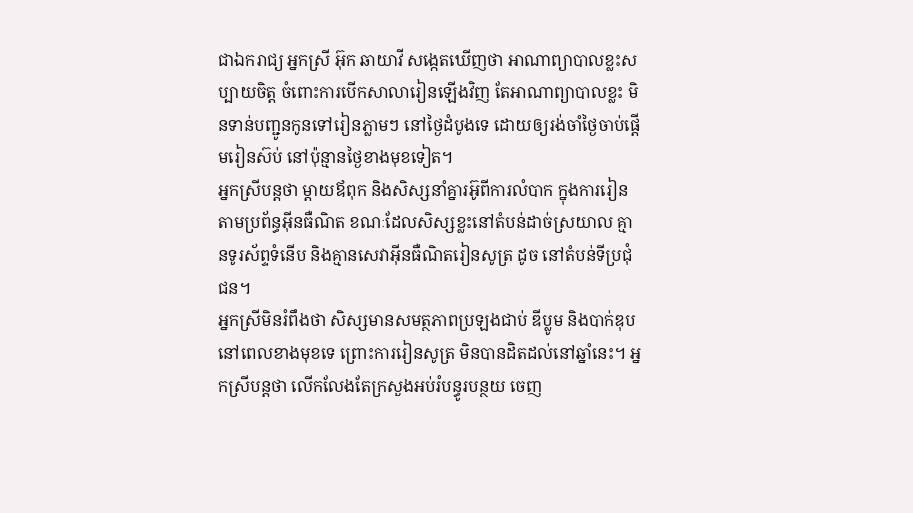ជាឯករាជ្យ អ្នកស្រី អ៊ុក ឆាយាវី សង្កេតឃើញថា អាណាព្យាបាលខ្លះសប្បាយចិត្ត ចំពោះការបើកសាលារៀនឡើងវិញ តែអាណាព្យាបាលខ្លះ មិនទាន់បញ្ជូនកូនទៅរៀនភ្លាមៗ នៅថ្ងៃដំបូងទេ ដោយឲ្យរង់ចាំថ្ងៃចាប់ផ្ដើមរៀនស៊ប់ នៅប៉ុន្មានថ្ងៃខាងមុខទៀត។
អ្នកស្រីបន្តថា ម្ដាយឪពុក និងសិស្សនាំគ្នារអ៊ូពីការលំបាក ក្នុងការរៀនតាមប្រព័ន្ធអ៊ីនធឺណិត ខណៈដែលសិស្សខ្លះនៅតំបន់ដាច់ស្រយាល គ្មានទូរស័ព្ទទំនើប និងគ្មានសេវាអ៊ីនធឺណិតរៀនសូត្រ ដូច នៅតំបន់ទីប្រជុំជន។
អ្នកស្រីមិនរំពឹងថា សិស្សមានសមត្ថភាពប្រឡងជាប់ ឌីប្លូម និងបាក់ឌុប នៅពេលខាងមុខទេ ព្រោះការរៀនសូត្រ មិនបានដិតដល់នៅឆ្នាំនេះ។ អ្នកស្រីបន្តថា លើកលែងតែក្រសួងអប់រំបន្ធូរបន្ថយ ចេញ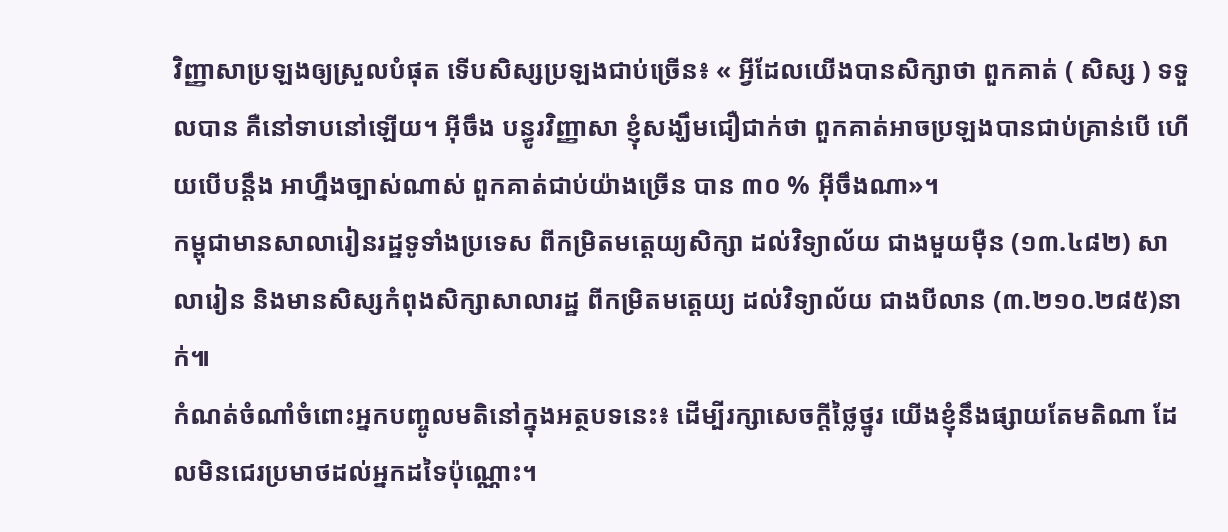វិញ្ញាសាប្រឡងឲ្យស្រួលបំផុត ទើបសិស្សប្រឡងជាប់ច្រើន៖ « អ្វីដែលយើងបានសិក្សាថា ពួកគាត់ ( សិស្ស ) ទទួលបាន គឺនៅទាបនៅឡើយ។ អ៊ីចឹង បន្ធូរវិញ្ញាសា ខ្ញុំសង្ឃឹមជឿជាក់ថា ពួកគាត់អាចប្រឡងបានជាប់គ្រាន់បើ ហើយបើបន្តឹង អាហ្នឹងច្បាស់ណាស់ ពួកគាត់ជាប់យ៉ាងច្រើន បាន ៣០ % អ៊ីចឹងណា»។
កម្ពុជាមានសាលារៀនរដ្ឋទូទាំងប្រទេស ពីកម្រិតមត្តេយ្យសិក្សា ដល់វិទ្យាល័យ ជាងមួយម៉ឺន (១៣.៤៨២) សាលារៀន និងមានសិស្សកំពុងសិក្សាសាលារដ្ឋ ពីកម្រិតមត្តេយ្យ ដល់វិទ្យាល័យ ជាងបីលាន (៣.២១០.២៨៥)នាក់៕
កំណត់ចំណាំចំពោះអ្នកបញ្ចូលមតិនៅក្នុងអត្ថបទនេះ៖ ដើម្បីរក្សាសេចក្ដីថ្លៃថ្នូរ យើងខ្ញុំនឹងផ្សាយតែមតិណា ដែលមិនជេរប្រមាថដល់អ្នកដទៃប៉ុណ្ណោះ។